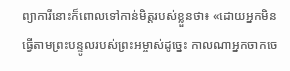ព្យាការីនោះក៏ពោលទៅកាន់មិត្តរបស់ខ្លួនថា៖ «ដោយអ្នកមិនធ្វើតាមព្រះបន្ទូលរបស់ព្រះអម្ចាស់ដូច្នេះ កាលណាអ្នកចាកចេ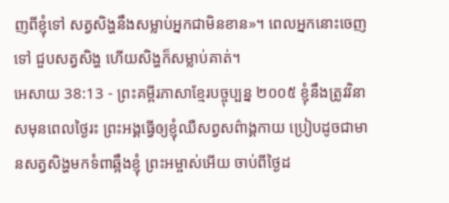ញពីខ្ញុំទៅ សត្វសិង្ហនឹងសម្លាប់អ្នកជាមិនខាន»។ ពេលអ្នកនោះចេញទៅ ជួបសត្វសិង្ហ ហើយសិង្ហក៏សម្លាប់គាត់។
អេសាយ 38:13 - ព្រះគម្ពីរភាសាខ្មែរបច្ចុប្បន្ន ២០០៥ ខ្ញុំនឹងត្រូវវិនាសមុនពេលថ្ងៃរះ ព្រះអង្គធ្វើឲ្យខ្ញុំឈឺសព្វសព៌ាង្គកាយ ប្រៀបដូចជាមានសត្វសិង្ហមកទំពាឆ្អឹងខ្ញុំ ព្រះអម្ចាស់អើយ ចាប់ពីថ្ងៃដ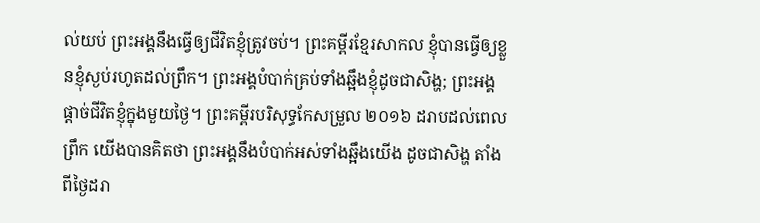ល់យប់ ព្រះអង្គនឹងធ្វើឲ្យជីវិតខ្ញុំត្រូវចប់។ ព្រះគម្ពីរខ្មែរសាកល ខ្ញុំបានធ្វើឲ្យខ្លួនខ្ញុំស្ងប់រហូតដល់ព្រឹក។ ព្រះអង្គបំបាក់គ្រប់ទាំងឆ្អឹងខ្ញុំដូចជាសិង្ហ; ព្រះអង្គផ្ដាច់ជីវិតខ្ញុំក្នុងមួយថ្ងៃ។ ព្រះគម្ពីរបរិសុទ្ធកែសម្រួល ២០១៦ ដរាបដល់ពេលព្រឹក យើងបានគិតថា ព្រះអង្គនឹងបំបាក់អស់ទាំងឆ្អឹងយើង ដូចជាសិង្ហ តាំងពីថ្ងៃដរា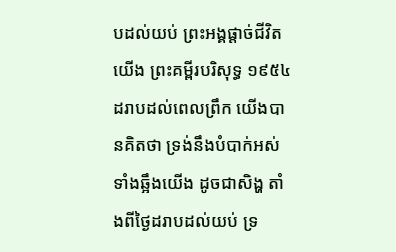បដល់យប់ ព្រះអង្គផ្តាច់ជីវិតយើង ព្រះគម្ពីរបរិសុទ្ធ ១៩៥៤ ដរាបដល់ពេលព្រឹក យើងបានគិតថា ទ្រង់នឹងបំបាក់អស់ទាំងឆ្អឹងយើង ដូចជាសិង្ហ តាំងពីថ្ងៃដរាបដល់យប់ ទ្រ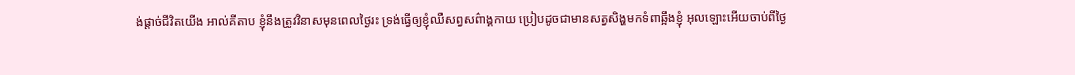ង់ផ្តាច់ជីវិតយើង អាល់គីតាប ខ្ញុំនឹងត្រូវវិនាសមុនពេលថ្ងៃរះ ទ្រង់ធ្វើឲ្យខ្ញុំឈឺសព្វសព៌ាង្គកាយ ប្រៀបដូចជាមានសត្វសិង្ហមកទំពាឆ្អឹងខ្ញុំ អុលឡោះអើយចាប់ពីថ្ងៃ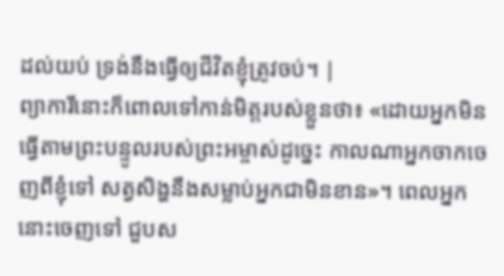ដល់យប់ ទ្រង់នឹងធ្វើឲ្យជីវិតខ្ញុំត្រូវចប់។ |
ព្យាការីនោះក៏ពោលទៅកាន់មិត្តរបស់ខ្លួនថា៖ «ដោយអ្នកមិនធ្វើតាមព្រះបន្ទូលរបស់ព្រះអម្ចាស់ដូច្នេះ កាលណាអ្នកចាកចេញពីខ្ញុំទៅ សត្វសិង្ហនឹងសម្លាប់អ្នកជាមិនខាន»។ ពេលអ្នកនោះចេញទៅ ជួបស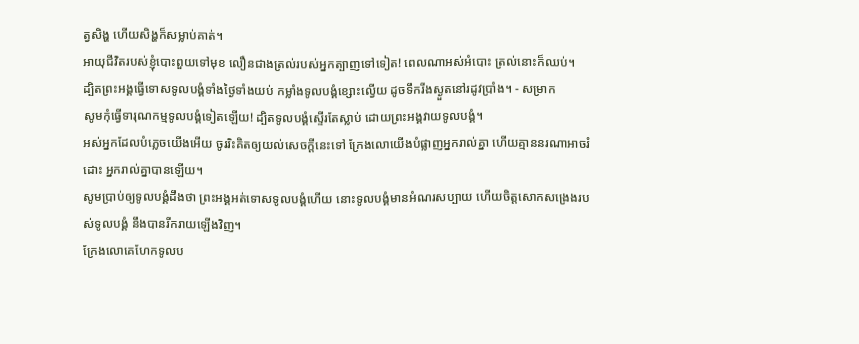ត្វសិង្ហ ហើយសិង្ហក៏សម្លាប់គាត់។
អាយុជីវិតរបស់ខ្ញុំបោះពួយទៅមុខ លឿនជាងត្រល់របស់អ្នកត្បាញទៅទៀត! ពេលណាអស់អំបោះ ត្រល់នោះក៏ឈប់។
ដ្បិតព្រះអង្គធ្វើទោសទូលបង្គំទាំងថ្ងៃទាំងយប់ កម្លាំងទូលបង្គំខ្សោះល្វើយ ដូចទឹករីងស្ងួតនៅរដូវប្រាំង។ - សម្រាក
សូមកុំធ្វើទារុណកម្មទូលបង្គំទៀតឡើយ! ដ្បិតទូលបង្គំស្ទើរតែស្លាប់ ដោយព្រះអង្គវាយទូលបង្គំ។
អស់អ្នកដែលបំភ្លេចយើងអើយ ចូររិះគិតឲ្យយល់សេចក្ដីនេះទៅ ក្រែងលោយើងបំផ្លាញអ្នករាល់គ្នា ហើយគ្មាននរណាអាចរំដោះ អ្នករាល់គ្នាបានឡើយ។
សូមប្រាប់ឲ្យទូលបង្គំដឹងថា ព្រះអង្គអត់ទោសទូលបង្គំហើយ នោះទូលបង្គំមានអំណរសប្បាយ ហើយចិត្តសោកសង្រេងរបស់ទូលបង្គំ នឹងបានរីករាយឡើងវិញ។
ក្រែងលោគេហែកទូលប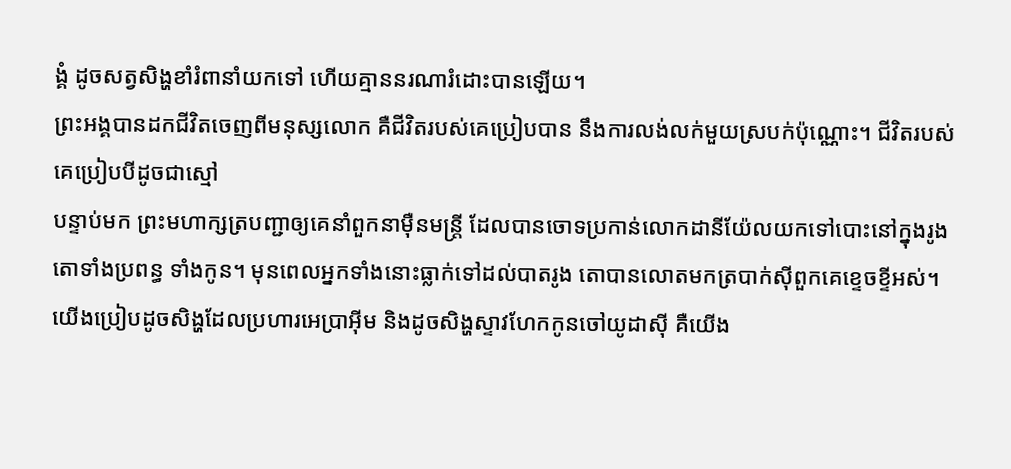ង្គំ ដូចសត្វសិង្ហខាំរំពានាំយកទៅ ហើយគ្មាននរណារំដោះបានឡើយ។
ព្រះអង្គបានដកជីវិតចេញពីមនុស្សលោក គឺជីវិតរបស់គេប្រៀបបាន នឹងការលង់លក់មួយស្របក់ប៉ុណ្ណោះ។ ជីវិតរបស់គេប្រៀបបីដូចជាស្មៅ
បន្ទាប់មក ព្រះមហាក្សត្របញ្ជាឲ្យគេនាំពួកនាម៉ឺនមន្ត្រី ដែលបានចោទប្រកាន់លោកដានីយ៉ែលយកទៅបោះនៅក្នុងរូងតោទាំងប្រពន្ធ ទាំងកូន។ មុនពេលអ្នកទាំងនោះធ្លាក់ទៅដល់បាតរូង តោបានលោតមកត្របាក់ស៊ីពួកគេខ្ទេចខ្ទីអស់។
យើងប្រៀបដូចសិង្ហដែលប្រហារអេប្រាអ៊ីម និងដូចសិង្ហស្ទាវហែកកូនចៅយូដាស៊ី គឺយើង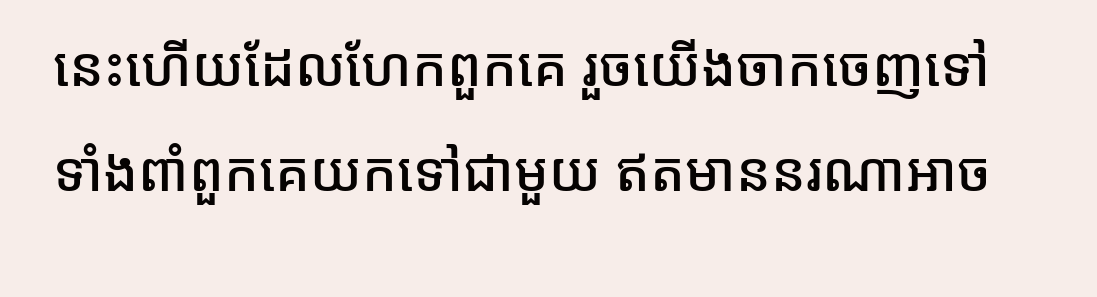នេះហើយដែលហែកពួកគេ រួចយើងចាកចេញទៅ ទាំងពាំពួកគេយកទៅជាមួយ ឥតមាននរណាអាច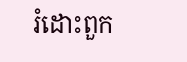រំដោះពួក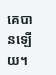គេបានឡើយ។